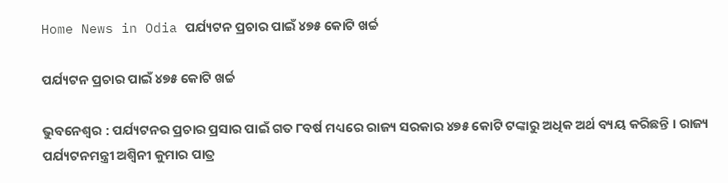Home News in Odia ପର୍ଯ୍ୟଟନ ପ୍ରଚାର ପାଇଁ ୪୭୫ କୋଟି ଖର୍ଚ୍ଚ

ପର୍ଯ୍ୟଟନ ପ୍ରଚାର ପାଇଁ ୪୭୫ କୋଟି ଖର୍ଚ୍ଚ

ଭୁବନେଶ୍ୱର : ପର୍ଯ୍ୟଟନର ପ୍ରଚାର ପ୍ରସାର ପାଇଁ ଗତ ୮ବର୍ଷ ମଧ୍ୟରେ ରାଜ୍ୟ ସରକାର ୪୭୫ କୋଟି ଟଙ୍କାରୁ ଅଧିକ ଅର୍ଥ ବ୍ୟୟ କରିଛନ୍ତି । ରାଜ୍ୟ ପର୍ଯ୍ୟଟନମନ୍ତ୍ରୀ ଅଶ୍ୱିନୀ କୁମାର ପାତ୍ର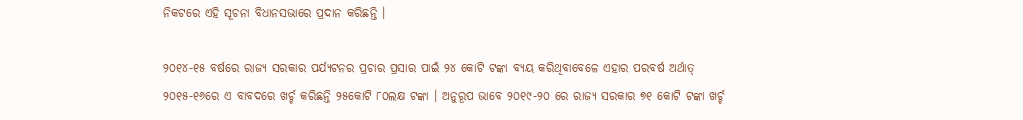ନିକଟରେ ଏହି ସୂଚନା ବିଧାନସଭାରେ ପ୍ରଦାନ କରିଛନ୍ତି ।

୨୦୧୪-୧୫ ବର୍ଷରେ ରାଜ୍ୟ ସରକାର ପର୍ଯ୍ୟଟନର ପ୍ରଚାର ପ୍ରସାର ପାଇଁ ୨୪ କୋଟି ଟଙ୍କା ବ୍ୟୟ କରିଥିବାବେଳେ ଏହାର ପରବର୍ଷ ଅର୍ଥାତ୍‍ ୨୦୧୫-୧୬ରେ ଏ ବାବଦରେ ଖର୍ଚ୍ଚ କରିଛନ୍ତି ୨୫କୋଟି ୮୦ଲକ୍ଷ ଟଙ୍କା । ଅନୁରୂପ ଭାବେ ୨୦୧୯-୨୦ ରେ ରାଜ୍ୟ ସରକାର ୭୧ କୋଟି ଟଙ୍କା ଖର୍ଚ୍ଚ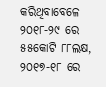କରିଥିବାବେଳେ ୨୦୧୮-୨୯ ରେ ୫୫କୋଟି ୮୮ଲକ୍ଷ, ୨୦୧୭-୧୮ ରେ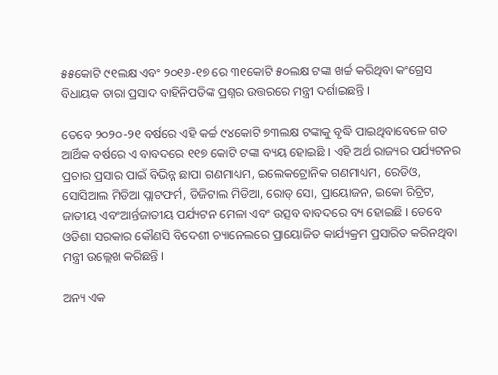୫୫କୋଟି ୯୧ଲକ୍ଷ ଏବଂ ୨୦୧୬-୧୭ ରେ ୩୧କୋଟି ୫୦ଲକ୍ଷ ଟଙ୍କା ଖର୍ଚ୍ଚ କରିଥିବା କଂଗ୍ରେସ ବିଧାୟକ ତାରା ପ୍ରସାଦ ବାହିନିପତିଙ୍କ ପ୍ରଶ୍ନର ଉତ୍ତରରେ ମନ୍ତ୍ରୀ ଦର୍ଶାଇଛନ୍ତି ।

ତେବେ ୨୦୨୦-୨୧ ବର୍ଷରେ ଏହି କର୍ଚ୍ଚ ୯୪କୋଟି ୭୩ଲକ୍ଷ ଟଙ୍କାକୁ ବୃଦ୍ଧି ପାଇଥିବାବେଳେ ଗତ ଆର୍ଥିକ ବର୍ଷରେ ଏ ବାବଦରେ ୧୧୭ କୋଟି ଟଙ୍କା ବ୍ୟୟ ହୋଇଛି । ଏହି ଅର୍ଥ ରାଜ୍ୟର ପର୍ଯ୍ୟଟନର ପ୍ରଚାର ପ୍ରସାର ପାଇଁ ବିଭିନ୍ନ ଛାପା ଗଣମାଧ୍ୟମ, ଇଲେକଟ୍ରୋନିକ ଗଣମାଧ୍ୟମ, ରେଡିଓ, ସୋସିଆଲ ମିଡିଆ ପ୍ଲାଟଫର୍ମ, ଡିଜିଟାଲ ମିଡିଆ, ରୋଡ୍‍ ସୋ, ପ୍ରାୟୋଜନ, ଇକୋ ରିଟ୍ରିଟ, ଜାତୀୟ ଏବଂଆର୍ନ୍ତଜାତୀୟ ପର୍ଯ୍ୟଟନ ମେଳା ଏବଂ ଉତ୍ସବ ବାବଦରେ ବ୍ୟ ହୋଇଛି । ତେବେ ଓଡିଶା ସରକାର କୌଣସି ବିଦେଶୀ ଚ୍ୟାନେଲରେ ପ୍ରାୟୋଜିତ କାର୍ଯ୍ୟକ୍ରମ ପ୍ରସାରିତ କରିନଥିବା ମନ୍ତ୍ରୀ ଉଲ୍ଲେଖ କରିଛନ୍ତି ।

ଅନ୍ୟ ଏକ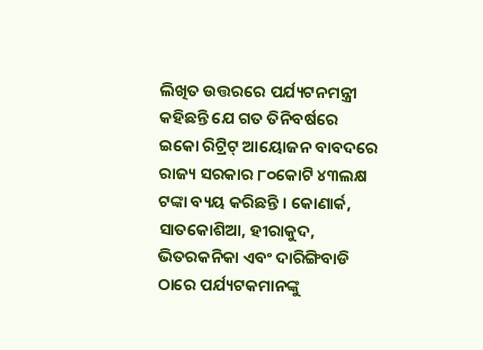ଲିଖିତ ଉତ୍ତରରେ ପର୍ଯ୍ୟଟନମନ୍ତ୍ରୀ କହିଛନ୍ତି ଯେ ଗତ ତିନିବର୍ଷରେ ଇକୋ ରିଟ୍ରିଟ୍‍ ଆୟୋଜନ ବାବଦରେ ରାଜ୍ୟ ସରକାର ୮୦କୋଟି ୪୩ଲକ୍ଷ ଟଙ୍କା ବ୍ୟୟ କରିଛନ୍ତି । କୋଣାର୍କ, ସାତକୋଶିଆ, ହୀରାକୁଦ, ଭିତରକନିକା ଏବଂ ଦାରିଙ୍ଗିବାଡି ଠାରେ ପର୍ଯ୍ୟଟକମାନଙ୍କୁ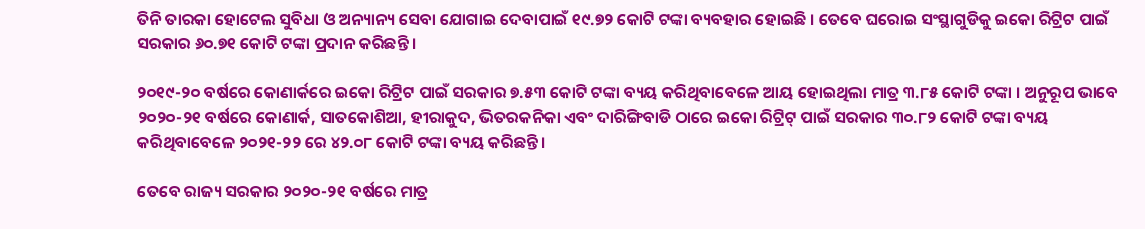ତିନି ତାରକା ହୋଟେଲ ସୁବିଧା ଓ ଅନ୍ୟାନ୍ୟ ସେବା ଯୋଗାଇ ଦେବାପାଇଁ ୧୯.୭୨ କୋଟି ଟଙ୍କା ବ୍ୟବହାର ହୋଇଛି । ତେବେ ଘରୋଇ ସଂସ୍ଥାଗୁଡିକୁ ଇକୋ ରିଟ୍ରିଟ ପାଇଁ ସରକାର ୬୦.୭୧ କୋଟି ଟଙ୍କା ପ୍ରଦାନ କରିଛନ୍ତି ।

୨୦୧୯-୨୦ ବର୍ଷରେ କୋଣାର୍କରେ ଇକୋ ରିଟ୍ରିଟ ପାଇଁ ସରକାର ୭.୫୩ କୋଟି ଟଙ୍କା ବ୍ୟୟ କରିଥିବାବେଳେ ଆୟ ହୋଇଥିଲା ମାତ୍ର ୩.୮୫ କୋଟି ଟଙ୍କା । ଅନୁରୂପ ଭାବେ ୨୦୨୦-୨୧ ବର୍ଷରେ କୋଣାର୍କ, ସାତକୋଶିଆ, ହୀରାକୁଦ, ଭିତରକନିକା ଏବଂ ଦାରିଙ୍ଗିବାଡି ଠାରେ ଇକୋ ରିଟ୍ରିଟ୍‍ ପାଇଁ ସରକାର ୩୦.୮୨ କୋଟି ଟଙ୍କା ବ୍ୟୟ କରିଥିବାବେଳେ ୨୦୨୧-୨୨ ରେ ୪୨.୦୮ କୋଟି ଟଙ୍କା ବ୍ୟୟ କରିଛନ୍ତି ।

ତେବେ ରାଜ୍ୟ ସରକାର ୨୦୨୦-୨୧ ବର୍ଷରେ ମାତ୍ର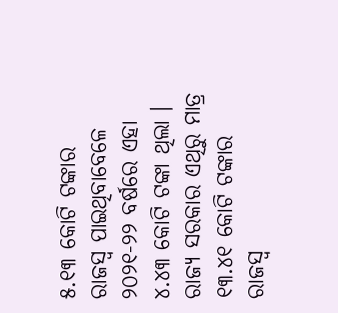୫.୧୩ କୋଟି ଟଙ୍କାର ରାଜସ୍ୱ ପାଇଥିବାବେଳେ ୨୦୨୧-୨୨ ବର୍ଷରେ ଏହା ୪.୪୩ କୋଟି ଟଙ୍କା ଥିଲା । ରାଜ୍ୟ ସରକାର ଏଥିରୁ ମାତ୍ର ୧୩.୪୧ କୋଟି ଟଙ୍କାର ରାଜସ୍ୱ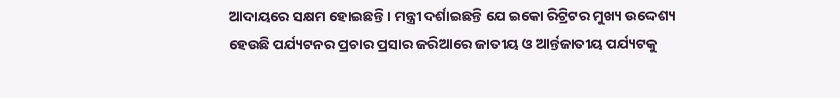ଆଦାୟରେ ସକ୍ଷମ ହୋଇଛନ୍ତି । ମନ୍ତ୍ରୀ ଦର୍ଶାଇଛନ୍ତି ଯେ ଇକୋ ରିଟ୍ରିଟର ମୁଖ୍ୟ ଉଦ୍ଦେଶ୍ୟ ହେଉଛି ପର୍ଯ୍ୟଟନର ପ୍ରଚାର ପ୍ରସାର ଜରିଆରେ ଜାତୀୟ ଓ ଆର୍ନ୍ତଜାତୀୟ ପର୍ଯ୍ୟଟକୁ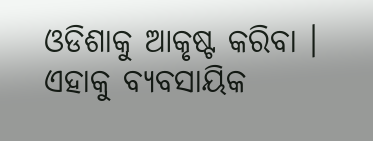ଓଡିଶାକୁ ଆକୃଷ୍ଟ କରିବା । ଏହାକୁ ବ୍ୟବସାୟିକ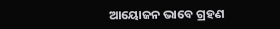ଆୟୋଜନ ଭାବେ ଗ୍ରହଣ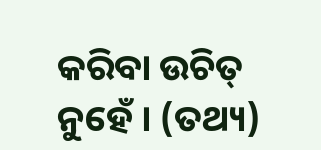କରିବା ଉଚିତ୍‍ ନୁହେଁ । (ତଥ୍ୟ)